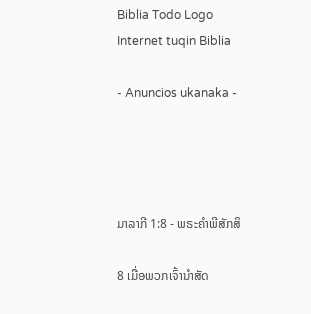Biblia Todo Logo
Internet tuqin Biblia

- Anuncios ukanaka -




ມາລາກີ 1:8 - ພຣະຄຳພີສັກສິ

8 ເມື່ອພວກເຈົ້ານຳສັດ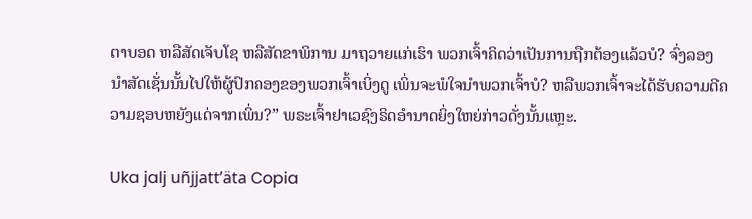ຕາບອດ ຫລືສັດເຈັບໂຊ ຫລືສັດຂາພິການ ມາຖວາຍແກ່ເຮົາ ພວກເຈົ້າຄິດວ່າເປັນການຖືກຕ້ອງແລ້ວບໍ? ຈົ່ງລອງນຳສັດເຊັ່ນນັ້ນໄປໃຫ້ຜູ້ປົກຄອງຂອງພວກເຈົ້າເບິ່ງດູ ເພິ່ນຈະພໍໃຈນຳພວກເຈົ້າບໍ? ຫລືພວກເຈົ້າຈະໄດ້ຮັບຄວາມດີຄວາມຊອບຫຍັງແດ່ຈາກເພິ່ນ?” ພຣະເຈົ້າຢາເວຊົງຣິດອຳນາດຍິ່ງໃຫຍ່ກ່າວດັ່ງນັ້ນແຫຼະ.

Uka jalj uñjjattʼäta Copia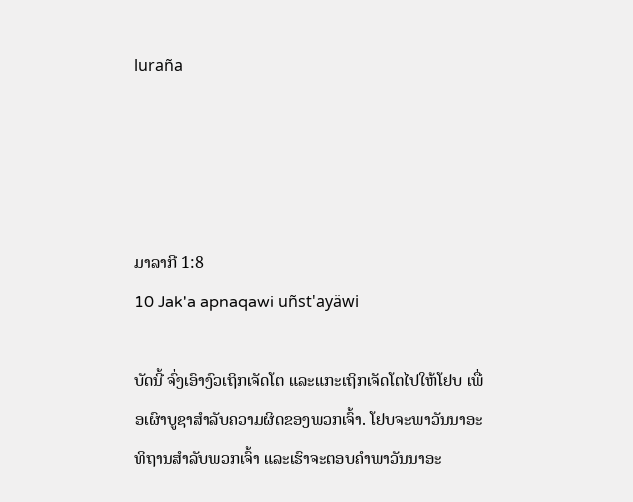luraña




ມາລາກີ 1:8
10 Jak'a apnaqawi uñst'ayäwi

ບັດນີ້ ຈົ່ງເອົາງົວເຖິກເຈັດໂຕ ແລະແກະເຖິກເຈັດໂຕໄປໃຫ້ໂຢບ ເພື່ອເຜົາບູຊາສຳລັບຄວາມຜິດຂອງພວກເຈົ້າ. ໂຢບຈະພາວັນນາອະທິຖານສຳລັບພວກເຈົ້າ ແລະເຮົາຈະຕອບຄຳພາວັນນາອະ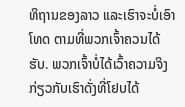ທິຖານຂອງລາວ ແລະເຮົາຈະບໍ່ເອົາໂທດ ຕາມທີ່ພວກເຈົ້າຄວນໄດ້ຮັບ. ພວກເຈົ້າບໍ່ໄດ້ເວົ້າຄວາມຈິງກ່ຽວກັບເຮົາດັ່ງທີ່ໂຢບໄດ້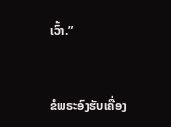ເວົ້າ.”


ຂໍພຣະອົງຮັບເຄື່ອງ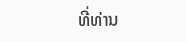ທີ່ທ່ານ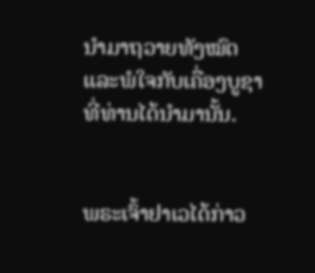ນຳມາຖວາຍທັງໝົດ ແລະພໍໃຈກັບເຄື່ອງບູຊາ ທີ່ທ່ານໄດ້ນຳມານັ້ນ.


ພຣະເຈົ້າຢາເວໄດ້ກ່າວ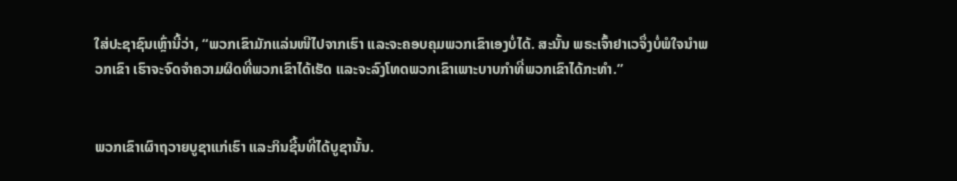ໃສ່ປະຊາຊົນເຫຼົ່ານີ້ວ່າ, “ພວກເຂົາມັກແລ່ນໜີໄປຈາກເຮົາ ແລະຈະຄອບຄຸມພວກເຂົາເອງບໍ່ໄດ້. ສະນັ້ນ ພຣະເຈົ້າຢາເວຈຶ່ງບໍ່ພໍໃຈນຳພວກເຂົາ ເຮົາຈະຈົດຈຳຄວາມຜິດທີ່ພວກເຂົາໄດ້ເຮັດ ແລະຈະລົງໂທດພວກເຂົາເພາະບາບກຳທີ່ພວກເຂົາໄດ້ກະທຳ.”


ພວກເຂົາເຜົາຖວາຍບູຊາແກ່ເຮົາ ແລະກິນຊີ້ນທີ່ໄດ້ບູຊານັ້ນ.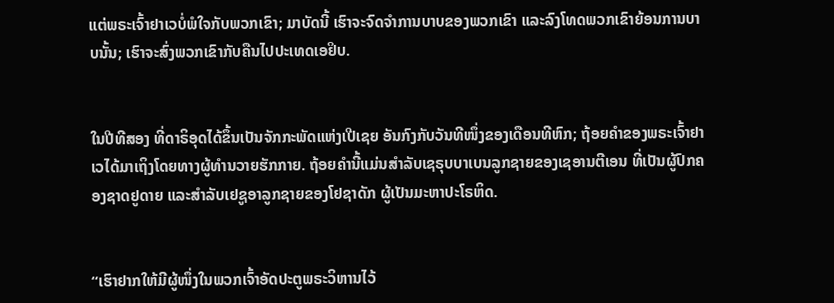ແຕ່ພຣະເຈົ້າຢາເວບໍ່ພໍໃຈກັບພວກເຂົາ; ມາບັດນີ້ ເຮົາຈະຈົດຈຳການບາບຂອງພວກເຂົາ ແລະລົງໂທດພວກເຂົາຍ້ອນການບາບນັ້ນ; ເຮົາຈະສົ່ງພວກເຂົາກັບຄືນໄປປະເທດເອຢິບ.


ໃນປີທີສອງ ທີ່ດາຣິອຸດໄດ້ຂຶ້ນເປັນຈັກກະພັດແຫ່ງເປີເຊຍ ອັນກົງກັບວັນທີໜຶ່ງຂອງເດືອນທີຫົກ; ຖ້ອຍຄຳຂອງພຣະເຈົ້າຢາເວໄດ້ມາເຖິງໂດຍທາງຜູ້ທຳນວາຍຮັກກາຍ. ຖ້ອຍຄຳນີ້ແມ່ນສຳລັບເຊຣຸບບາເບນລູກຊາຍຂອງເຊອານຕີເອນ ທີ່ເປັນຜູ້ປົກຄອງຊາດຢູດາຍ ແລະສຳລັບເຢຊູອາລູກຊາຍຂອງໂຢຊາດັກ ຜູ້ເປັນມະຫາປະໂຣຫິດ.


“ເຮົາຢາກໃຫ້ມີຜູ້ໜຶ່ງໃນພວກເຈົ້າອັດປະຕູພຣະວິຫານໄວ້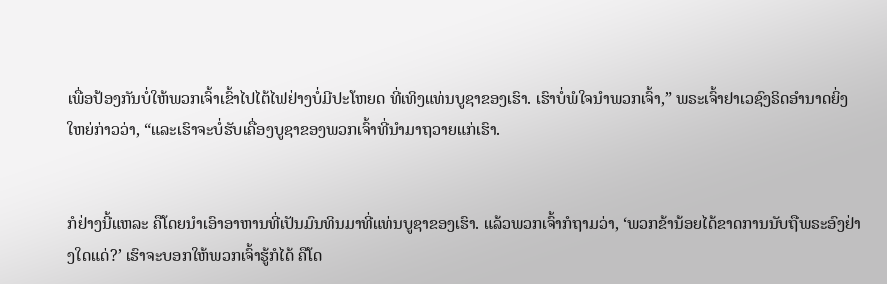ເພື່ອປ້ອງກັນບໍ່ໃຫ້ພວກເຈົ້າເຂົ້າໄປໄຕ້ໄຟຢ່າງບໍ່ມີປະໂຫຍດ ທີ່ເທິງແທ່ນບູຊາຂອງເຮົາ. ເຮົາບໍ່ພໍໃຈນຳພວກເຈົ້າ,” ພຣະເຈົ້າຢາເວຊົງຣິດອຳນາດຍິ່ງໃຫຍ່ກ່າວວ່າ, “ແລະເຮົາຈະບໍ່ຮັບເຄື່ອງບູຊາຂອງພວກເຈົ້າທີ່ນຳມາຖວາຍແກ່ເຮົາ.


ກໍຢ່າງນີ້ແຫລະ ຄືໂດຍນຳເອົາອາຫານທີ່ເປັນມົນທິນມາທີ່ແທ່ນບູຊາຂອງເຮົາ. ແລ້ວພວກເຈົ້າກໍຖາມວ່າ, ‘ພວກຂ້ານ້ອຍໄດ້ຂາດການນັບຖືພຣະອົງຢ່າງໃດແດ່?’ ເຮົາຈະບອກໃຫ້ພວກເຈົ້າຮູ້ກໍໄດ້ ຄືໂດ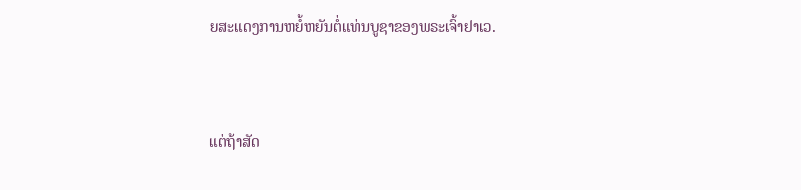ຍສະແດງການຫຍໍ້ຫຍັນຕໍ່ແທ່ນບູຊາຂອງພຣະເຈົ້າຢາເວ.


ແຕ່ຖ້າສັດ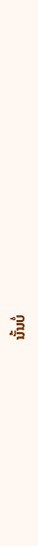ນັ້ນບໍ່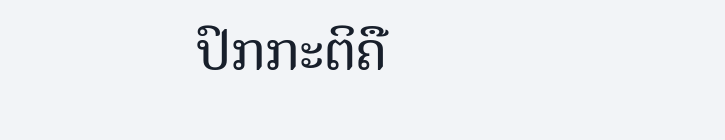ປົກກະຕິຄື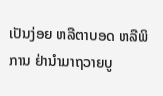ເປັນງ່ອຍ ຫລືຕາບອດ ຫລືພິການ ຢ່ານຳມາຖວາຍບູ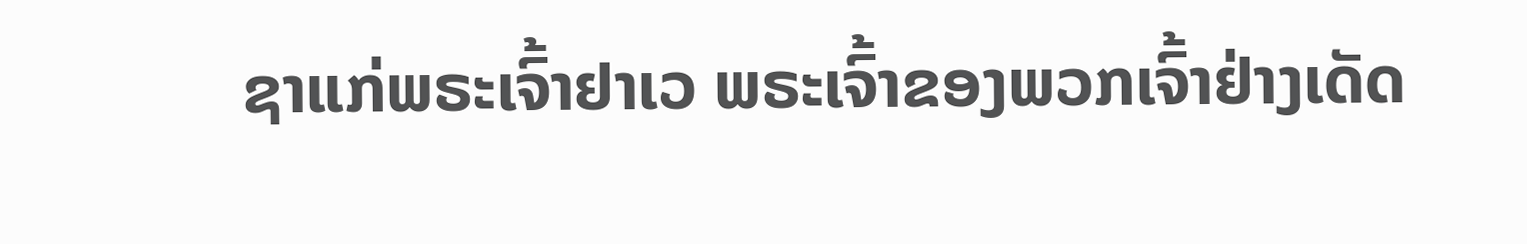ຊາແກ່ພຣະເຈົ້າຢາເວ ພຣະເຈົ້າຂອງພວກເຈົ້າຢ່າງເດັດ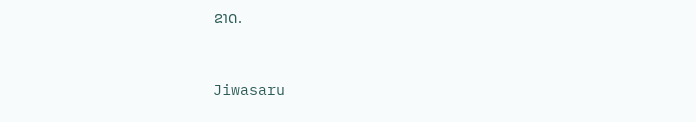ຂາດ.


Jiwasaru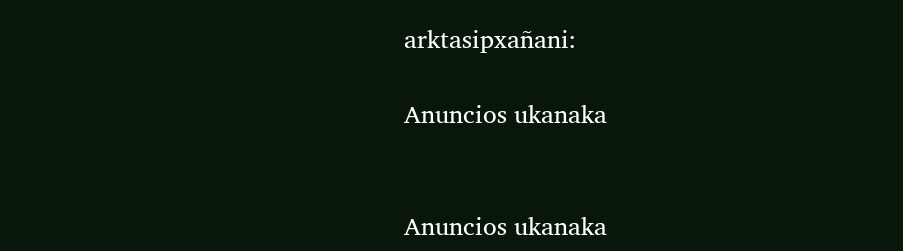arktasipxañani:

Anuncios ukanaka


Anuncios ukanaka